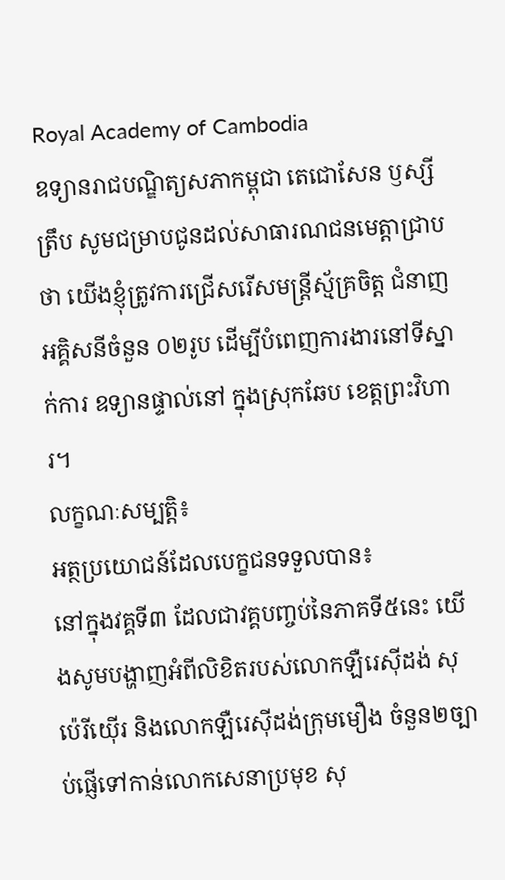Royal Academy of Cambodia
ឧទ្យានរាជបណ្ឌិត្យសភាកម្ពុជា តេជោសែន ឫស្សីត្រឹប សូមជម្រាបជូនដល់សាធារណជនមេត្តាជ្រាបថា យើងខ្ញុំត្រូវការជ្រើសរើសមន្ត្រីស្ម័គ្រចិត្ត ជំនាញអគ្គិសនីចំនួន ០២រូប ដើម្បីបំពេញការងារនៅទីស្នាក់ការ ឧទ្យានផ្ទាល់នៅ ក្នុងស្រុកឆែប ខេត្តព្រះវិហារ។
លក្ខណៈសម្បត្តិ៖
អត្ថប្រយោជន៍ដែលបេក្ខជនទទួលបាន៖
នៅក្នុងវគ្គទី៣ ដែលជាវគ្គបញ្ចប់នៃភាគទី៥នេះ យើងសូមបង្ហាញអំពីលិខិតរបស់លោកឡឺរេស៊ីដង់ សុប៉េរីយ៉ើរ និងលោកឡឺរេស៊ីដង់ក្រុមមឿង ចំនួន២ច្បាប់ផ្ញើទៅកាន់លោកសេនាប្រមុខ សុ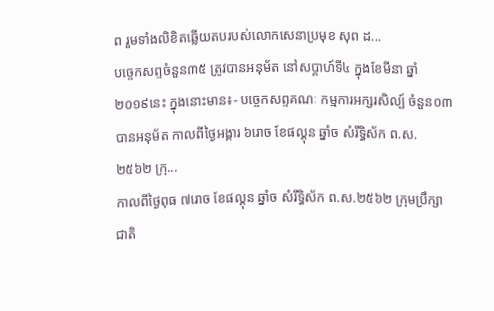ព រួមទាំងលិខិតឆ្លើយតបរបស់លោកសេនាប្រមុខ សុព ដ...
បច្ចេកសព្ទចំនួន៣៥ ត្រូវបានអនុម័ត នៅសប្តាហ៍ទី៤ ក្នុងខែមីនា ឆ្នាំ២០១៩នេះ ក្នុងនោះមាន៖- បច្ចេកសព្ទគណៈ កម្មការអក្សរសិល្ប៍ ចំនួន០៣ បានអនុម័ត កាលពីថ្ងៃអង្គារ ៦រោច ខែផល្គុន ឆ្នាំច សំរឹទ្ធិស័ក ព.ស.២៥៦២ ក្រុ...
កាលពីថ្ងៃពុធ ៧រោច ខែផល្គុន ឆ្នាំច សំរឹទ្ធិស័ក ព.ស.២៥៦២ ក្រុមប្រឹក្សាជាតិ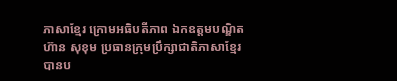ភាសាខ្មែរ ក្រោមអធិបតីភាព ឯកឧត្តមបណ្ឌិត ហ៊ាន សុខុម ប្រធានក្រុមប្រឹក្សាជាតិភាសាខ្មែរ បានប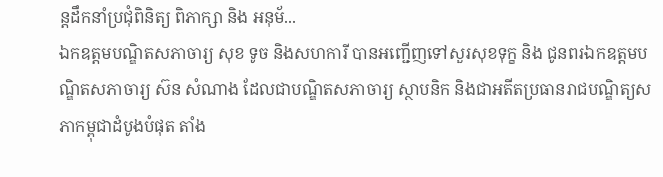ន្តដឹកនាំប្រជុំពិនិត្យ ពិភាក្សា និង អនុម័...
ឯកឧត្តមបណ្ឌិតសភាចារ្យ សុខ ទូច និងសហការី បានអញ្ជើញទៅសួរសុខទុក្ខ និង ជូនពរឯកឧត្តមបណ្ឌិតសភាចារ្យ ស៊ន សំណាង ដែលជាបណ្ឌិតសភាចារ្យ ស្ថាបនិក និងជាអតីតប្រធានរាជបណ្ឌិត្យសភាកម្ពុជាដំបូងបំផុត តាំង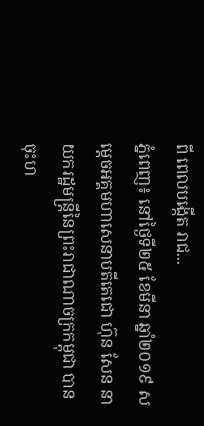ពី ពេលបង្កើត រាជ...
ភ្នំពេញ៖ នៅថ្ងៃទី២៥ ខែមីនា ឆ្នាំ២០១៩ សម្ដេចអគ្គមហាសេនាបតីតេជោ ហ៊ុន សែន នាយករដ្ឋមន្ត្រីនៃព្រះរាជាណាចក្រកម្ពុជា បានចុះហ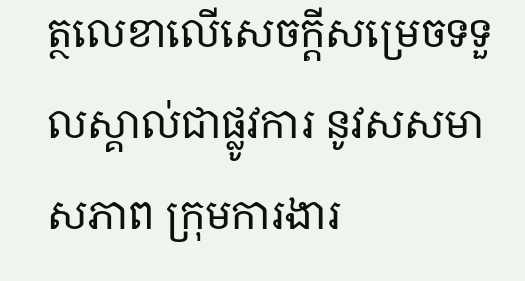ត្ថលេខាលើសេចក្តីសម្រេចទទួលស្គាល់ជាផ្លូវការ នូវសសមាសភាព ក្រុមការងារ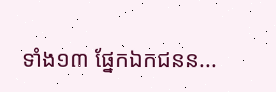ទាំង១៣ ផ្នែកឯកជនន...